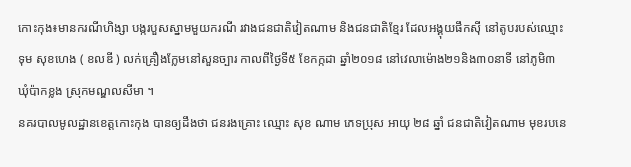កោះកុង៖មានករណីហិង្សា បង្ករបួសស្នាមមួយករណី រវាងជនជាតិវៀតណាម និងជនជាតិខ្មែរ ដែលអង្គុយផឹកស៊ី នៅតូបរបស់ឈ្មោះ ទុម សុខហេង ( ខលឌី ) លក់គ្រឿងក្លែមនៅសួនច្បារ កាលពីថ្ងៃទី៥ ខែកក្កដា ឆ្នាំ២០១៨ នៅវេលាម៉ោង២១និង៣០នាទី នៅភូមិ៣ ឃុំប៉ាកខ្លង ស្រុកមណ្ឌលសីមា ។
នគរបាលមូលដ្ឋានខេត្តកោះកុង បានឲ្យដឹងថា ជនរងគ្រោះ ឈ្មោះ សុខ ណាម ភេទប្រុស អាយុ ២៨ ឆ្នាំ ជនជាតិវៀតណាម មុខរបនេ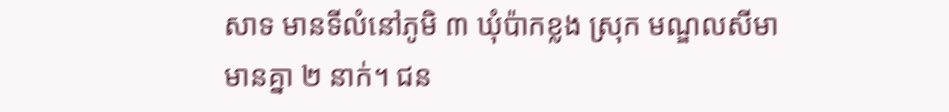សាទ មានទីលំនៅភូមិ ៣ ឃុំប៉ាកខ្លង ស្រុក មណ្ឌលសីមា មានគ្នា ២ នាក់។ ជន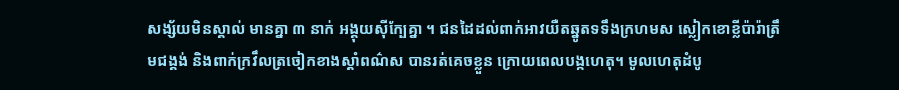សង្ស័យមិនស្គាល់ មានគ្នា ៣ នាក់ អង្គុយស៊ីក្បែគ្នា ។ ជនដៃដល់ពាក់អាវយឺតឆ្នូតទទឹងក្រហមស ស្លៀកខោខ្លីប៉ារ៉ាត្រឹមជង្គង់ និងពាក់ក្រវឹលត្រចៀកខាងស្តាំពណ៌ស បានរត់គេចខ្លួន ក្រោយពេលបង្កហេតុ។ មូលហេតុដំបូ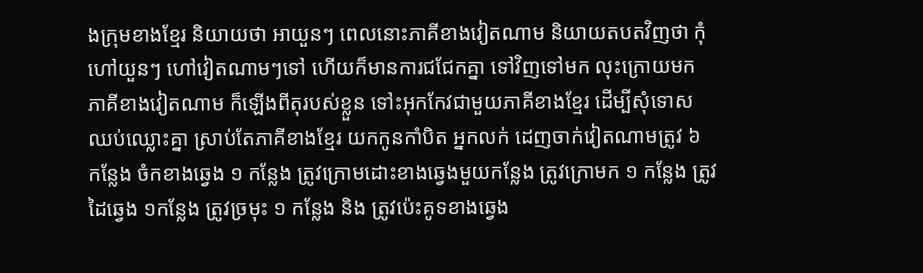ងក្រុមខាងខ្មែរ និយាយថា អាយួនៗ ពេលនោះភាគីខាងវៀតណាម និយាយតបតវិញថា កុំហៅយួនៗ ហៅវៀតណាមៗទៅ ហើយក៏មានការជជែកគ្នា ទៅវិញទៅមក លុះក្រោយមក ភាគីខាងវៀតណាម ក៏ឡើងពីតុរបស់ខ្លួន ទៅះអុកកែវជាមួយភាគីខាងខ្មែរ ដើម្បីសុំទោស ឈប់ឈ្លោះគ្នា ស្រាប់តែភាគីខាងខ្មែរ យកកូនកាំបិត អ្នកលក់ ដេញចាក់វៀតណាមត្រូវ ៦ កន្លែង ចំកខាងឆ្វេង ១ កន្លែង ត្រូវក្រោមដោះខាងឆ្វេងមួយកន្លែង ត្រូវក្រោមក ១ កន្លែង ត្រូវដៃឆ្វេង ១កន្លែង ត្រូវច្រមុះ ១ កន្លែង និង ត្រូវប៉េះគូទខាងឆ្វេង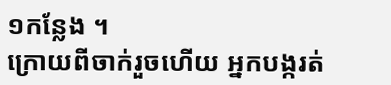១កន្លែង ។
ក្រោយពីចាក់រួចហើយ អ្នកបង្ករត់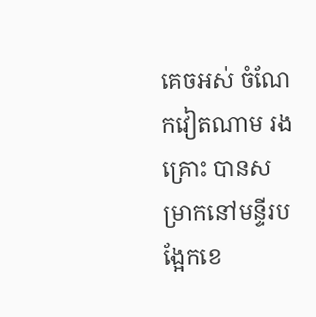គេចអស់ ចំណែកវៀតណាម រងគ្រោះ បានសម្រាកនៅមន្ទីរបង្អែកខេ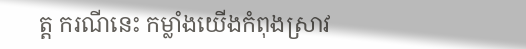ត្ត ករណីនេះ កម្លាំងយើងកំពុងស្រាវ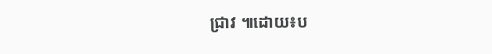ជ្រាវ ៕ដោយ៖ប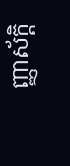ញ្ញាស័ក្តិ